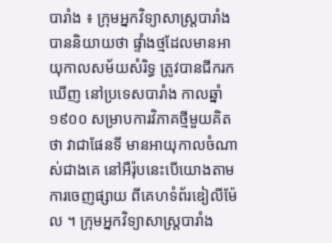បារាំង ៖ ក្រុមអ្នកវិទ្យាសាស្ត្របារាំង បាននិយាយថា ផ្ទាំងថ្មដែលមានអាយុកាលសម័យសំរិទ្ធ ត្រូវបានជីករកឃើញ នៅប្រទេសបារាំង កាលឆ្នាំ ១៩០០ សម្រាបការវិភាគថ្មីមួយគិតថា វាជាផែនទី មានអាយុកាលចំណាស់ជាងគេ នៅអឺរ៉ុបនេះបើយោងតាមការចេញផ្សាយ ពីគេហទំព័រឌៀលីម៉ែល ។ ក្រុមអ្នកវិទ្យាសាស្ត្របារាំង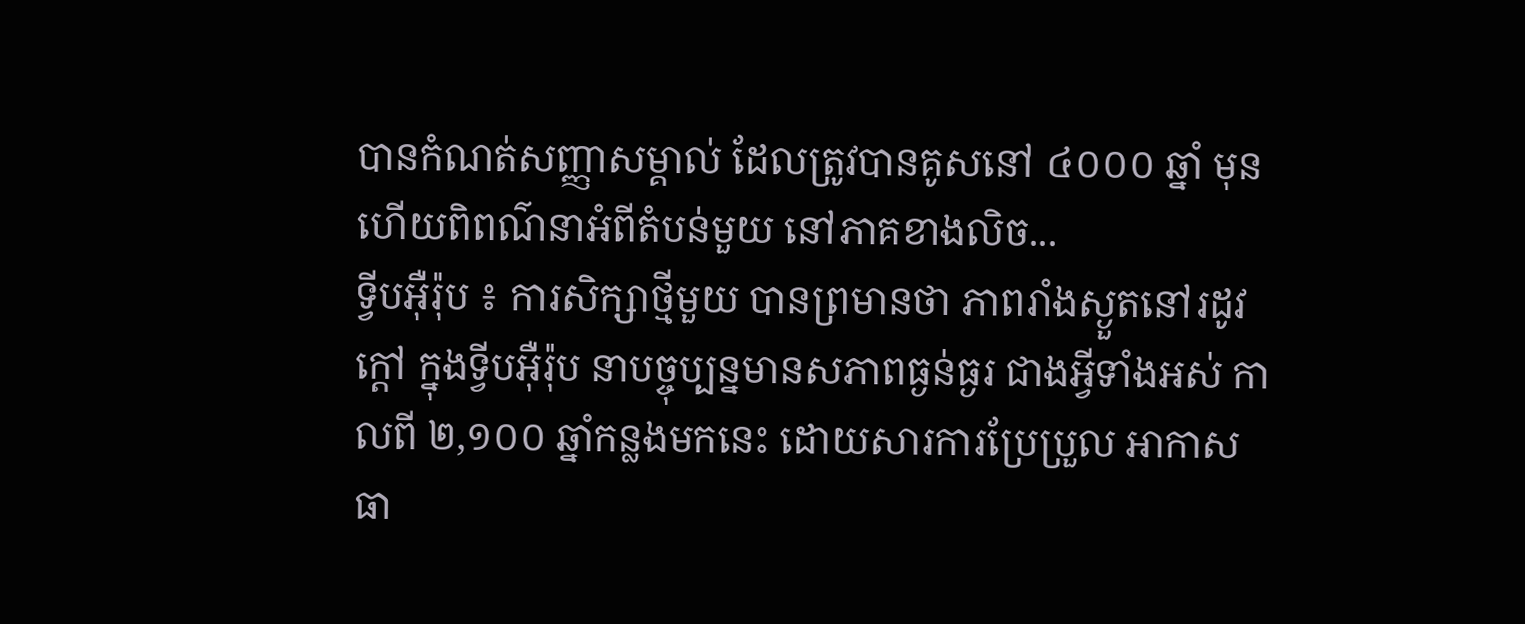បានកំណត់សញ្ញាសម្គាល់ ដែលត្រូវបានគូសនៅ ៤០០០ ឆ្នាំ មុនហើយពិពណ៌នាអំពីតំបន់មួយ នៅភាគខាងលិច...
ទ្វីបអ៊ឺរ៉ុប ៖ ការសិក្សាថ្មីមួយ បានព្រមានថា ភាពរាំងស្ងួតនៅរដូវក្តៅ ក្នុងទ្វីបអ៊ឺរ៉ុប នាបច្ចុប្បន្នមានសភាពធ្ងន់ធ្ងរ ជាងអ្វីទាំងអស់ កាលពី ២,១០០ ឆ្នាំកន្លងមកនេះ ដោយសារការប្រែប្រួល អាកាសធា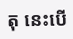តុ នេះបើ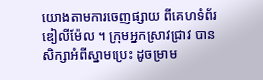យោងតាមការចេញផ្សាយ ពីគេហទំព័រឌៀលីម៉ែល ។ ក្រុមអ្នកស្រាវជ្រាវ បានសិក្សាអំពីស្នាមប្រេះ ដូចម្រាម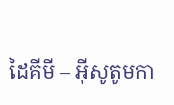ដៃគីមី – អ៊ីសូតូមកា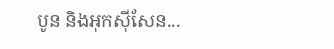បូន និងអុកស៊ីសែន...